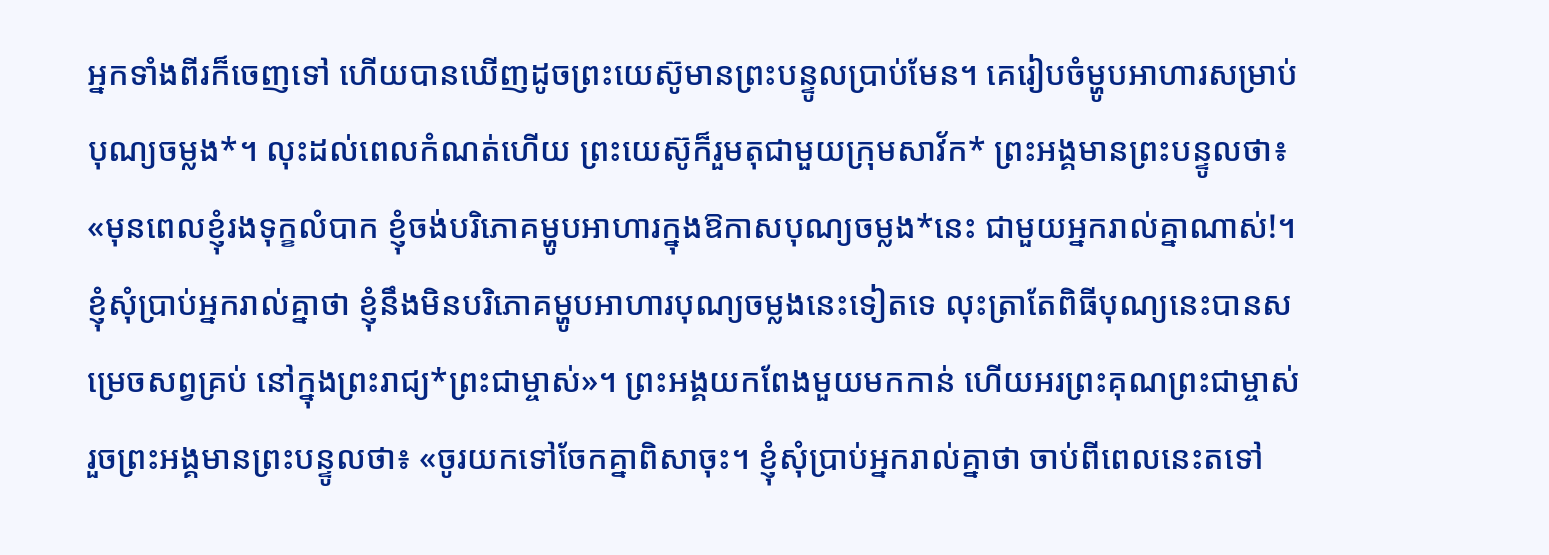អ្នកទាំងពីរក៏ចេញទៅ ហើយបានឃើញដូចព្រះយេស៊ូមានព្រះបន្ទូលប្រាប់មែន។ គេរៀបចំម្ហូបអាហារសម្រាប់បុណ្យចម្លង*។ លុះដល់ពេលកំណត់ហើយ ព្រះយេស៊ូក៏រួមតុជាមួយក្រុមសាវ័ក* ព្រះអង្គមានព្រះបន្ទូលថា៖ «មុនពេលខ្ញុំរងទុក្ខលំបាក ខ្ញុំចង់បរិភោគម្ហូបអាហារក្នុងឱកាសបុណ្យចម្លង*នេះ ជាមួយអ្នករាល់គ្នាណាស់!។ ខ្ញុំសុំប្រាប់អ្នករាល់គ្នាថា ខ្ញុំនឹងមិនបរិភោគម្ហូបអាហារបុណ្យចម្លងនេះទៀតទេ លុះត្រាតែពិធីបុណ្យនេះបានសម្រេចសព្វគ្រប់ នៅក្នុងព្រះរាជ្យ*ព្រះជាម្ចាស់»។ ព្រះអង្គយកពែងមួយមកកាន់ ហើយអរព្រះគុណព្រះជាម្ចាស់ រួចព្រះអង្គមានព្រះបន្ទូលថា៖ «ចូរយកទៅចែកគ្នាពិសាចុះ។ ខ្ញុំសុំប្រាប់អ្នករាល់គ្នាថា ចាប់ពីពេលនេះតទៅ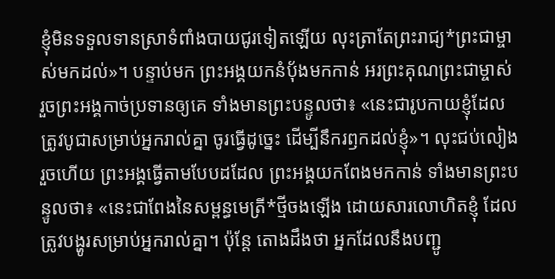ខ្ញុំមិនទទួលទានស្រាទំពាំងបាយជូរទៀតឡើយ លុះត្រាតែព្រះរាជ្យ*ព្រះជាម្ចាស់មកដល់»។ បន្ទាប់មក ព្រះអង្គយកនំប៉័ងមកកាន់ អរព្រះគុណព្រះជាម្ចាស់ រួចព្រះអង្គកាច់ប្រទានឲ្យគេ ទាំងមានព្រះបន្ទូលថា៖ «នេះជារូបកាយខ្ញុំដែលត្រូវបូជាសម្រាប់អ្នករាល់គ្នា ចូរធ្វើដូច្នេះ ដើម្បីនឹករឭកដល់ខ្ញុំ»។ លុះជប់លៀងរួចហើយ ព្រះអង្គធ្វើតាមបែបដដែល ព្រះអង្គយកពែងមកកាន់ ទាំងមានព្រះបន្ទូលថា៖ «នេះជាពែងនៃសម្ពន្ធមេត្រី*ថ្មីចងឡើង ដោយសារលោហិតខ្ញុំ ដែលត្រូវបង្ហូរសម្រាប់អ្នករាល់គ្នា។ ប៉ុន្តែ តោងដឹងថា អ្នកដែលនឹងបញ្ជូ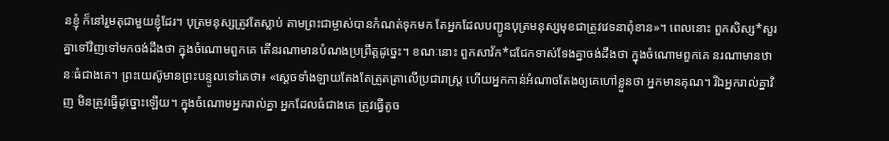នខ្ញុំ ក៏នៅរួមតុជាមួយខ្ញុំដែរ។ បុត្រមនុស្សត្រូវតែស្លាប់ តាមព្រះជាម្ចាស់បានកំណត់ទុកមក តែអ្នកដែលបញ្ជូនបុត្រមនុស្សមុខជាត្រូវវេទនាពុំខាន»។ ពេលនោះ ពួកសិស្ស*សួរគ្នាទៅវិញទៅមកចង់ដឹងថា ក្នុងចំណោមពួកគេ តើនរណាមានបំណងប្រព្រឹត្តដូច្នេះ។ ខណៈនោះ ពួកសាវ័ក*ជជែកទាស់ទែងគ្នាចង់ដឹងថា ក្នុងចំណោមពួកគេ នរណាមានឋានៈធំជាងគេ។ ព្រះយេស៊ូមានព្រះបន្ទូលទៅគេថា៖ «ស្ដេចទាំងឡាយតែងតែត្រួតត្រាលើប្រជារាស្ត្រ ហើយអ្នកកាន់អំណាចតែងឲ្យគេហៅខ្លួនថា អ្នកមានគុណ។ រីឯអ្នករាល់គ្នាវិញ មិនត្រូវធ្វើដូច្នោះឡើយ។ ក្នុងចំណោមអ្នករាល់គ្នា អ្នកដែលធំជាងគេ ត្រូវធ្វើតូច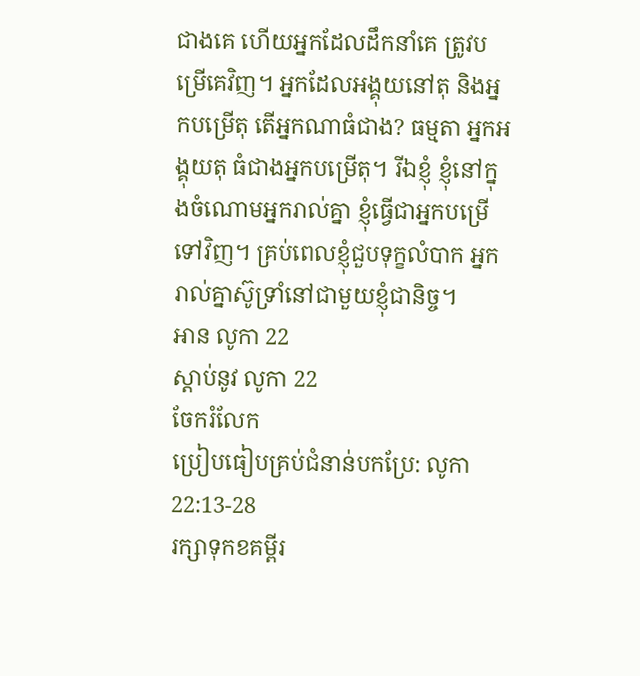ជាងគេ ហើយអ្នកដែលដឹកនាំគេ ត្រូវបម្រើគេវិញ។ អ្នកដែលអង្គុយនៅតុ និងអ្នកបម្រើតុ តើអ្នកណាធំជាង? ធម្មតា អ្នកអង្គុយតុ ធំជាងអ្នកបម្រើតុ។ រីឯខ្ញុំ ខ្ញុំនៅក្នុងចំណោមអ្នករាល់គ្នា ខ្ញុំធ្វើជាអ្នកបម្រើទៅវិញ។ គ្រប់ពេលខ្ញុំជួបទុក្ខលំបាក អ្នករាល់គ្នាស៊ូទ្រាំនៅជាមួយខ្ញុំជានិច្ច។
អាន លូកា 22
ស្ដាប់នូវ លូកា 22
ចែករំលែក
ប្រៀបធៀបគ្រប់ជំនាន់បកប្រែ: លូកា 22:13-28
រក្សាទុកខគម្ពីរ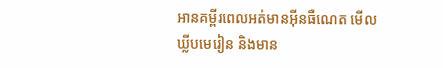អានគម្ពីរពេលអត់មានអ៊ីនធឺណេត មើលឃ្លីបមេរៀន និងមាន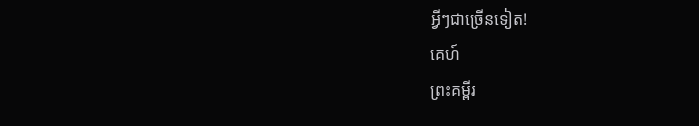អ្វីៗជាច្រើនទៀត!
គេហ៍
ព្រះគម្ពីរ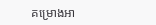គម្រោងអា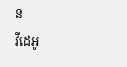ន
វីដេអូ